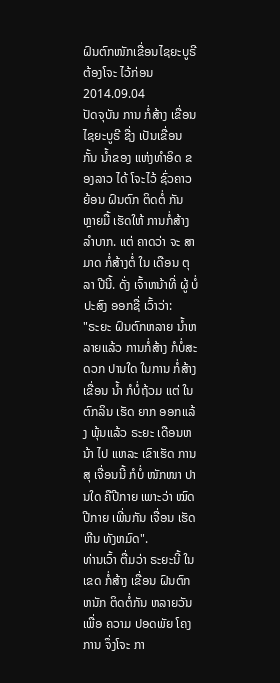ຝົນຕົກໜັກເຂື່ອນໄຊຍະບູຣີ ຕ້ອງໂຈະ ໄວ້ກ່ອນ
2014.09.04
ປັດຈຸບັນ ການ ກໍ່ສ້າງ ເຂື່ອນ ໄຊຍະບູຣີ ຊື່ງ ເປັນເຂື່ອນ ກັ້ນ ນ້ຳຂອງ ແຫ່ງທຳອິດ ຂອງລາວ ໄດ້ ໂຈະໄວ້ ຊົ່ວຄາວ ຍ້ອນ ຝົນຕົກ ຕິດຕໍ່ ກັນ ຫຼາຍມື້ ເຮັດໃຫ້ ການກໍ່ສ້າງ ລໍາບາກ. ແຕ່ ຄາດວ່າ ຈະ ສາມາດ ກໍ່ສ້າງຕໍ່ ໃນ ເດືອນ ຕຸລາ ປີນີ້. ດັ່ງ ເຈົ້າຫນ້າທີ່ ຜູ້ ບໍ່ປະສົງ ອອກຊື່ ເວົ້າວ່າ:
"ຣະຍະ ຝົນຕົກຫລາຍ ນ້ຳຫລາຍແລ້ວ ການກໍ່ສ້າງ ກໍບໍ່ສະດວກ ປານໃດ ໃນການ ກໍ່ສ້າງ ເຂື່ອນ ນ້ຳ ກໍບໍ່ຖ້ວມ ແຕ່ ໃນ ຕົກລິນ ເຮັດ ຍາກ ອອກແລ້ງ ພຸ້ນແລ້ວ ຣະຍະ ເດືອນຫນ້າ ໄປ ແຫລະ ເຂົາເຮັດ ການສຸ ເຈື່ອນນີ້ ກໍບໍ່ ໜັກໜາ ປານໃດ ຄືປີກາຍ ເພາະວ່າ ໝົດ ປີກາຍ ເພີ່ນກັນ ເຈື່ອນ ເຮັດຫີນ ທັງຫມົດ".
ທ່ານເວົ້າ ຕື່ມວ່າ ຣະຍະນີ້ ໃນເຂດ ກໍ່ສ້າງ ເຂື່ອນ ຝົນຕົກ ຫນັກ ຕິດຕໍ່ກັນ ຫລາຍວັນ ເພື່ອ ຄວາມ ປອດພັຍ ໂຄງການ ຈຶ່ງໂຈະ ກາ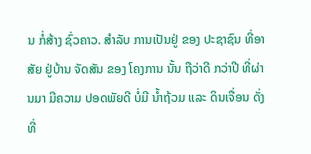ນ ກໍ່ສ້າງ ຊົ່ວຄາວ. ສຳລັບ ການເປັນຢູ່ ຂອງ ປະຊາຊົນ ທີ່ອາສັຍ ຢູ່ບ້ານ ຈັດສັນ ຂອງ ໂຄງການ ນັ້ນ ຖືວ່າດີ ກວ່າປີ ທີ່ຜ່ານມາ ມີຄວາມ ປອດພັຍດີ ບໍ່ມີ ນ້ຳຖ້ວມ ແລະ ດິນເຈື່ອນ ດັ່ງທີ່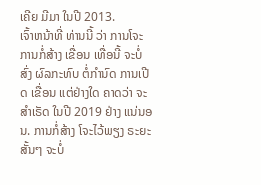ເຄີຍ ມີມາ ໃນປີ 2013.
ເຈົ້າຫນ້າທີ່ ທ່ານນີ້ ວ່າ ການໂຈະ ການກໍ່ສ້າງ ເຂື່ອນ ເທື່ອນີ້ ຈະບໍ່ສົ່ງ ຜົລກະທົບ ຕໍ່ກຳນົດ ການເປີດ ເຂື່ອນ ແຕ່ຢ່າງໃດ ຄາດວ່າ ຈະສຳເຣັດ ໃນປີ 2019 ຢ່າງ ແນ່ນອນ. ການກໍ່ສ້າງ ໂຈະໄວ້ພຽງ ຣະຍະສັ້ນໆ ຈະບໍ່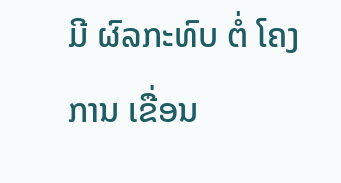ມີ ຜົລກະທົບ ຕໍ່ ໂຄງການ ເຂື່ອນ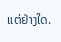ແຕ່ຢ່າງໃດ.